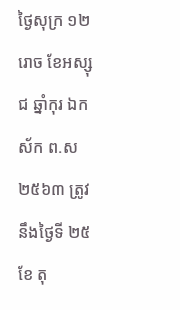ថ្ងៃសុក្រ ១២រោច ខែអស្សុជ ឆ្នាំកុរ ឯកស័ក ព.ស២៥៦៣ ត្រូវនឹងថ្ងៃទី ២៥ ខែ តុ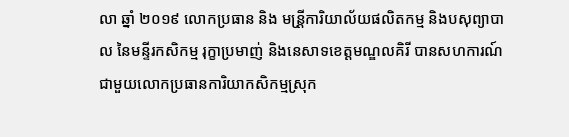លា ឆ្នាំ ២០១៩ លោកប្រធាន និង មន្រី្តការិយាល័យផលិតកម្ម និងបសុព្យាបាល នៃមន្ទីរកសិកម្ម រុក្ខាប្រមាញ់ និងនេសាទខេត្តមណ្ឌលគិរី បានសហការណ៍ជាមួយលោកប្រធានការិយាកសិកម្មស្រុក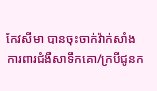កែវសីមា បានចុះចាក់វ៉ាក់សាំងការពារជំងឺសាទឹកគោ/ក្របីជូនក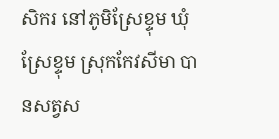សិករ នៅភូមិស្រែខ្ទុម ឃុំស្រែខ្ទុម ស្រុកកែវសីមា បានសត្វស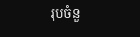រុបចំនួ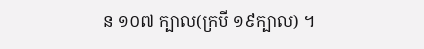ន ១០៧ ក្បាល(ក្របី ១៩ក្បាល) ។